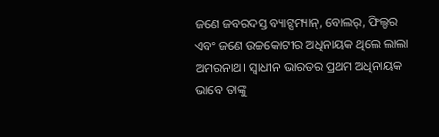ଜଣେ ଜବରଦସ୍ତ ବ୍ୟାଟ୍ସମ୍ୟାନ୍, ବୋଲର୍, ଫିଲ୍ଡର ଏବଂ ଜଣେ ଉଚ୍ଚକୋଟୀର ଅଧିନାୟକ ଥିଲେ ଲାଲା ଅମରନାଥ। ସ୍ବାଧୀନ ଭାରତର ପ୍ରଥମ ଅଧିନାୟକ ଭାବେ ତାଙ୍କୁ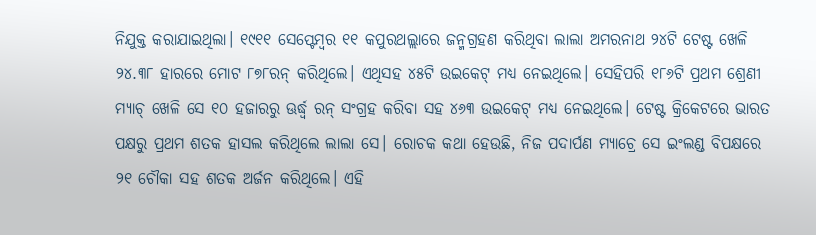ନିଯୁକ୍ତ କରାଯାଇଥିଲା। ୧୯୧୧ ସେପ୍ଟେମ୍ବର ୧୧ କପୁରଥଲ୍ଲାରେ ଜନ୍ମଗ୍ରହଣ କରିଥିବା ଲାଲା ଅମରନାଥ ୨୪ଟି ଟେଷ୍ଟ ଖେଳି ୨୪.୩୮ ହାରରେ ମୋଟ ୮୭୮ରନ୍ କରିଥିଲେ। ଏଥିସହ ୪୫ଟି ଉଇକେଟ୍ ମଧ୍ୟ ନେଇଥିଲେ। ସେହିପରି ୧୮୬ଟି ପ୍ରଥମ ଶ୍ରେଣୀ ମ୍ୟାଚ୍ ଖେଳି ସେ ୧୦ ହଜାରରୁ ଊର୍ଦ୍ଧ୍ୱ ରନ୍ ସଂଗ୍ରହ କରିବା ସହ ୪୬୩ ଉଇକେଟ୍ ମଧ୍ୟ ନେଇଥିଲେ। ଟେଷ୍ଟ କ୍ରିକେଟରେ ଭାରତ ପକ୍ଷରୁ ପ୍ରଥମ ଶତକ ହାସଲ କରିଥିଲେ ଲାଲା ସେ। ରୋଚକ କଥା ହେଉଛି, ନିଜ ପଦାର୍ପଣ ମ୍ୟାଚ୍ରେ ସେ ଇଂଲଣ୍ଡ ବିପକ୍ଷରେ ୨୧ ଚୌକା ସହ ଶତକ ଅର୍ଜନ କରିଥିଲେ। ଏହି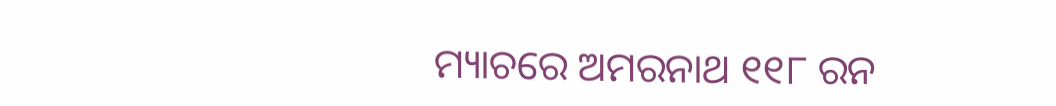ମ୍ୟାଚରେ ଅମରନାଥ ୧୧୮ ରନ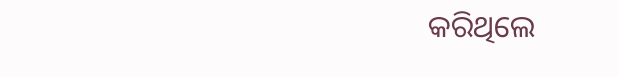କରିଥିଲେ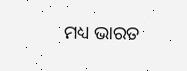ମଧ୍ୟ ଭାରତ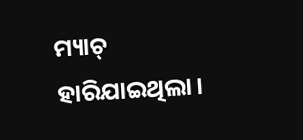ମ୍ୟାଚ୍ ହାରିଯାଇଥିଲା।